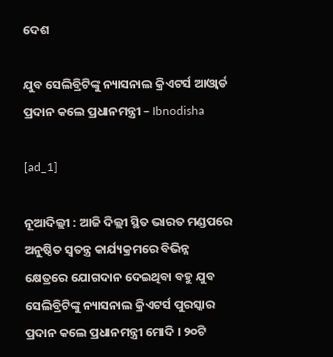ଦେଶ

ଯୁବ ସେଲିବ୍ରିଟିଙ୍କୁ ନ୍ୟାସନାଲ କ୍ରିଏଟର୍ସ ଆଓ୍ବାର୍ଡ ପ୍ରଦାନ କଲେ ପ୍ରଧାନମନ୍ତ୍ରୀ – Ibnodisha

[ad_1]

ନୂଆଦିଲ୍ଲୀ : ଆଜି ଦିଲ୍ଲୀ ସ୍ଥିତ ଭାରତ ମଣ୍ଡପରେ ଅନୁଷ୍ଠିତ ସ୍ୱତନ୍ତ୍ର କାର୍ଯ୍ୟକ୍ରମରେ ବିଭିନ୍ନ କ୍ଷେତ୍ରରେ ଯୋଗଦାନ ଦେଇଥିବା ବହୁ ଯୁବ ସେଲିବ୍ରିଟିଙ୍କୁ ନ୍ୟାସନାଲ କ୍ରିଏଟର୍ସ ପୁରସ୍କାର ପ୍ରଦାନ କଲେ ପ୍ରଧାନମନ୍ତ୍ରୀ ମୋଦି । ୨୦ଟି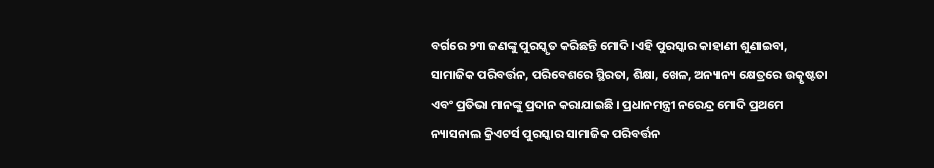ବର୍ଗରେ ୨୩ ଜଣଙ୍କୁ ପୁରସ୍କୃତ କରିଛନ୍ତି ମୋଦି ।ଏହି ପୁରସ୍କାର କାହାଣୀ ଶୁଣାଇବା, ସାମାଜିକ ପରିବର୍ତ୍ତନ, ପରିବେଶରେ ସ୍ଥିରତା, ଶିକ୍ଷା, ଖେଳ, ଅନ୍ୟାନ୍ୟ କ୍ଷେତ୍ରରେ ଉତ୍କୃଷ୍ଟତା ଏବଂ ପ୍ରତିଭା ମାନଙ୍କୁ ପ୍ରଦାନ କରାଯାଇଛି । ପ୍ରଧାନମନ୍ତ୍ରୀ ନରେନ୍ଦ୍ର ମୋଦି ପ୍ରଥମେ ନ୍ୟାସନାଲ କ୍ରିଏଟର୍ସ ପୁରସ୍କାର ସାମାଜିକ ପରିବର୍ତ୍ତନ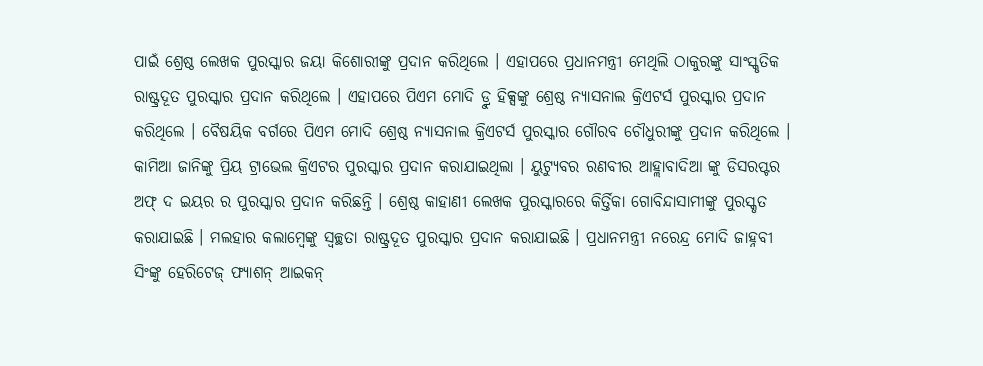ପାଇଁ ଶ୍ରେଷ୍ଠ ଲେଖକ ପୁରସ୍କାର ଜୟା କିଶୋରୀଙ୍କୁ ପ୍ରଦାନ କରିଥିଲେ । ଏହାପରେ ପ୍ରଧାନମନ୍ତ୍ରୀ ମେଥିଲି ଠାକୁରଙ୍କୁ ସାଂସ୍କୃତିକ ରାଷ୍ଟ୍ରଦୂତ ପୁରସ୍କାର ପ୍ରଦାନ କରିଥିଲେ । ଏହାପରେ ପିଏମ ମୋଦି ଡ୍ରୁ ହିକ୍ସଙ୍କୁ ଶ୍ରେଷ୍ଠ ନ୍ୟାସନାଲ କ୍ରିଏଟର୍ସ ପୁରସ୍କାର ପ୍ରଦାନ କରିଥିଲେ । ବୈଷୟିକ ବର୍ଗରେ ପିଏମ ମୋଦି ଶ୍ରେଷ୍ଠ ନ୍ୟାସନାଲ କ୍ରିଏଟର୍ସ ପୁରସ୍କାର ଗୌରବ ଚୌଧୁରୀଙ୍କୁ ପ୍ରଦାନ କରିଥିଲେ । କାମିଆ ଜାନିଙ୍କୁ ପ୍ରିୟ ଟ୍ରାଭେଲ କ୍ରିଏଟର ପୁରସ୍କାର ପ୍ରଦାନ କରାଯାଇଥିଲା । ୟୁଟ୍ୟୁବର ରଣବୀର ଆହ୍ଲାବାଦିଆ ଙ୍କୁ ଡିସରପ୍ଟର ଅଫ୍ ଦ ଇୟର ର ପୁରସ୍କାର ପ୍ରଦାନ କରିଛନ୍ତି । ଶ୍ରେଷ୍ଠ କାହାଣୀ ଲେଖକ ପୁରସ୍କାରରେ କିର୍ତ୍ତିକା ଗୋବିନ୍ଦାସାମୀଙ୍କୁ ପୁରସ୍କୃତ କରାଯାଇଛି । ମଲହାର କଲାମ୍ବେଙ୍କୁ ସ୍ବଚ୍ଛତା ରାଷ୍ଟ୍ରଦୂତ ପୁରସ୍କାର ପ୍ରଦାନ କରାଯାଇଛି । ପ୍ରଧାନମନ୍ତ୍ରୀ ନରେନ୍ଦ୍ର ମୋଦି ଜାହ୍ନବୀ ସିଂଙ୍କୁ ହେରିଟେଜ୍ ଫ୍ୟାଶନ୍ ଆଇକନ୍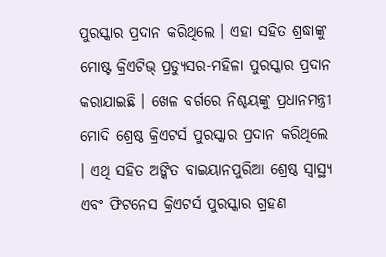ପୁରସ୍କାର ପ୍ରଦାନ କରିଥିଲେ । ଏହା ସହିତ ଶ୍ରଦ୍ଧାଙ୍କୁ ମୋଷ୍ଟ କ୍ରିଏଟିଭ୍ ପ୍ରଡ୍ୟୁସର-ମହିଳା ପୁରସ୍କାର ପ୍ରଦାନ କରାଯାଇଛି । ଖେଳ ବର୍ଗରେ ନିଶ୍ଚୟଙ୍କୁ ପ୍ରଧାନମନ୍ତ୍ରୀ ମୋଦି ଶ୍ରେଷ୍ଠ କ୍ରିଏଟର୍ସ ପୁରସ୍କାର ପ୍ରଦାନ କରିଥିଲେ । ଏଥି ସହିତ ଅଙ୍କିତ ବାଇୟାନପୁରିଆ ଶ୍ରେଷ୍ଠ ସ୍ବାସ୍ଥ୍ୟ ଏବଂ ଫିଟନେସ କ୍ରିଏଟର୍ସ ପୁରସ୍କାର ଗ୍ରହଣ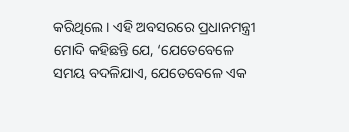କରିଥିଲେ । ଏହି ଅବସରରେ ପ୍ରଧାନମନ୍ତ୍ରୀ ମୋଦି କହିଛନ୍ତି ଯେ, ‘ଯେତେବେଳେ ସମୟ ବଦଳିଯାଏ, ଯେତେବେଳେ ଏକ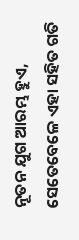ନୂତନ ଯୁଗ ଆରମ୍ଭ ହୁଏ, ସେତେବେଳେ ଏହା ସହିତ ଗତି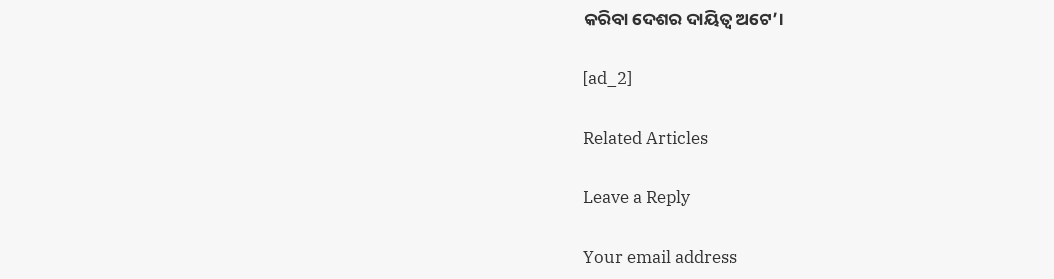କରିବା ଦେଶର ଦାୟିତ୍ୱ ଅଟେ’।

[ad_2]

Related Articles

Leave a Reply

Your email address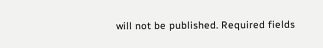will not be published. Required fields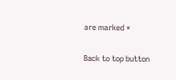are marked *

Back to top button